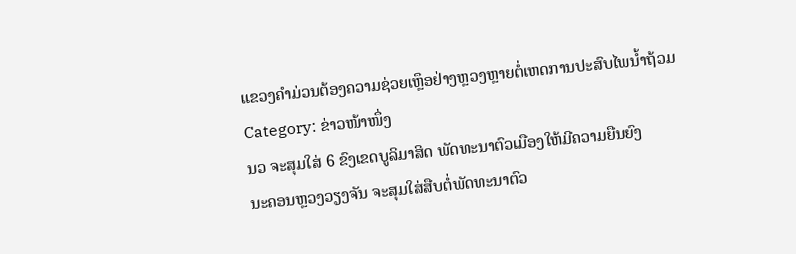ແຂວງຄໍາມ່ວນຕ້ອງຄວາມຊ່ວຍເຫຼຶອຢ່າງຫຼວງຫຼາຍຕໍ່ເຫດການປະສົບໄພນໍ້າຖ້ວມ
Category: ຂ່າວໜ້າໜຶ່ງ
ນວ ຈະສຸມໃສ່ 6 ຂົງເຂດບູລິມາສິດ ພັດທະນາຕົວເມືອງໃຫ້ມີຄວາມຍືນຍົງ
ນະຄອນຫຼວງວຽງຈັນ ຈະສຸມໃສ່ສືບຕໍ່ພັດທະນາຕົວ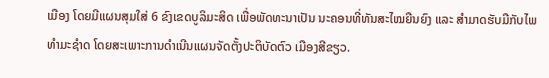ເມືອງ ໂດຍມີແຜນສຸມໃສ່ 6 ຂົງເຂດບູລິມະສິດ ເພື່ອພັດທະນາເປັນ ນະຄອນທີ່ທັນສະໄໝຍືນຍົງ ແລະ ສໍາມາດຮັບມືກັບໄພທໍາມະຊໍາດ ໂດຍສະເພາະການດຳເນີນແຜນຈັດຕັ້ງປະຕິບັດຕົວ ເມືອງສີຂຽວ.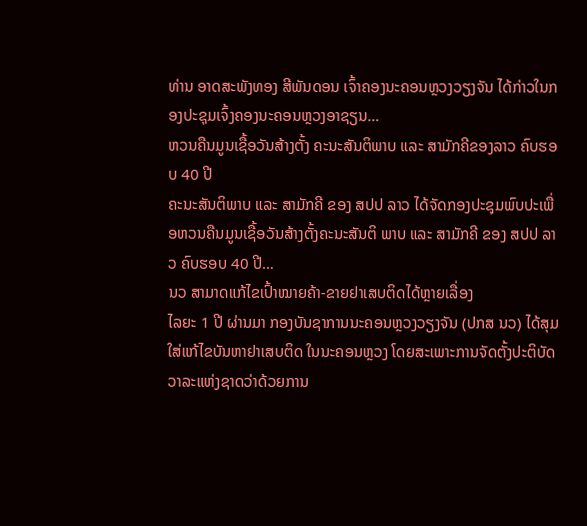ທ່ານ ອາດສະພັງທອງ ສີພັນດອນ ເຈົ້າຄອງນະຄອນຫຼວງວຽງຈັນ ໄດ້ກ່າວໃນກອງປະຊຸມເຈົ້ງຄອງນະຄອນຫຼວງອາຊຽນ…
ຫວນຄືນມູນເຊື້ອວັນສ້າງຕັ້ງ ຄະນະສັນຕິພາບ ແລະ ສາມັກຄີຂອງລາວ ຄົບຮອບ 40 ປີ
ຄະນະສັນຕິພາບ ແລະ ສາມັກຄີ ຂອງ ສປປ ລາວ ໄດ້ຈັດກອງປະຊຸມພົບປະເພື່ອຫວນຄືນມູນເຊື້ອວັນສ້າງຕັ້ງຄະນະສັນຕິ ພາບ ແລະ ສາມັກຄີ ຂອງ ສປປ ລາວ ຄົບຮອບ 40 ປີ…
ນວ ສາມາດແກ້ໄຂເປົ້າໝາຍຄ້າ-ຂາຍຢາເສບຕິດໄດ້ຫຼາຍເລື່ອງ
ໄລຍະ 1 ປີ ຜ່ານມາ ກອງບັນຊາການນະຄອນຫຼວງວຽງຈັນ (ປກສ ນວ) ໄດ້ສຸມໃສ່ແກ້ໄຂບັນຫາຢາເສບຕິດ ໃນນະຄອນຫຼວງ ໂດຍສະເພາະການຈັດຕັ້ງປະຕິບັດວາລະແຫ່ງຊາດວ່າດ້ວຍການ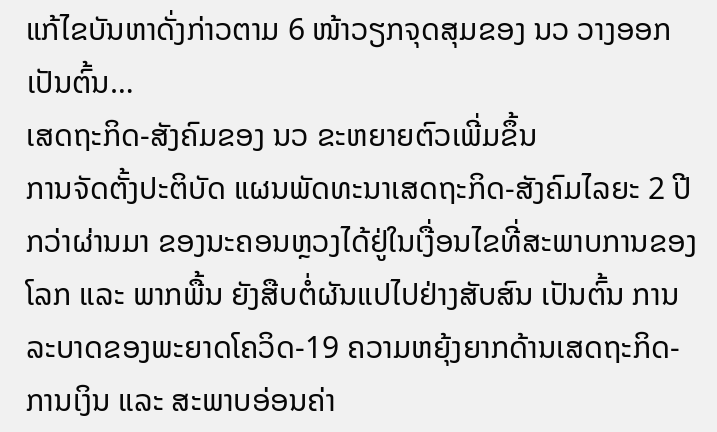ແກ້ໄຂບັນຫາດັ່ງກ່າວຕາມ 6 ໜ້າວຽກຈຸດສຸມຂອງ ນວ ວາງອອກ ເປັນຕົ້ນ…
ເສດຖະກິດ-ສັງຄົມຂອງ ນວ ຂະຫຍາຍຕົວເພີ່ມຂຶ້ນ
ການຈັດຕັ້ງປະຕິບັດ ແຜນພັດທະນາເສດຖະກິດ-ສັງຄົມໄລຍະ 2 ປີກວ່າຜ່ານມາ ຂອງນະຄອນຫຼວງໄດ້ຢູ່ໃນເງື່ອນໄຂທີ່ສະພາບການຂອງໂລກ ແລະ ພາກພື້ນ ຍັງສືບຕໍ່ຜັນແປໄປຢ່າງສັບສົນ ເປັນຕົ້ນ ການລະບາດຂອງພະຍາດໂຄວິດ-19 ຄວາມຫຍຸ້ງຍາກດ້ານເສດຖະກິດ-ການເງິນ ແລະ ສະພາບອ່ອນຄ່າ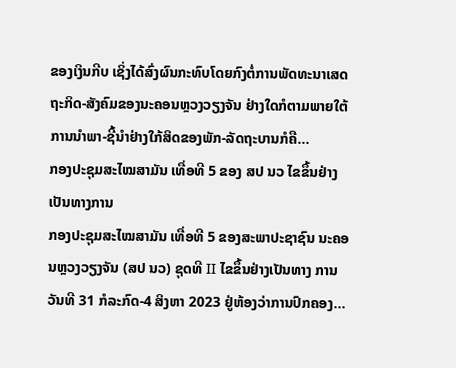ຂອງເງິນກີບ ເຊິ່ງໄດ້ສົ່ງຜົນກະທົບໂດຍກົງຕໍ່ການພັດທະນາເສດຖະກິດ-ສັງຄົມຂອງນະຄອນຫຼວງວຽງຈັນ ຢ່າງໃດກໍຕາມພາຍໃຕ້ການນຳພາ-ຊີ້ນຳຢ່າງໃກ້ສິດຂອງພັກ-ລັດຖະບານກໍຄື…
ກອງປະຊຸມສະໄໝສາມັນ ເທື່ອທີ 5 ຂອງ ສປ ນວ ໄຂຂຶ້ນຢ່າງເປັນທາງການ
ກອງປະຊຸມສະໄໝສາມັນ ເທື່ອທີ 5 ຂອງສະພາປະຊາຊົນ ນະຄອນຫຼວງວຽງຈັນ (ສປ ນວ) ຊຸດທີ II ໄຂຂຶ້ນຢ່າງເປັນທາງ ການວັນທີ 31 ກໍລະກົດ-4 ສິງຫາ 2023 ຢູ່ຫ້ອງວ່າການປົກຄອງ…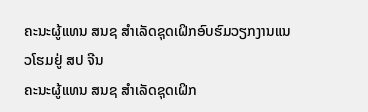ຄະນະຜູ້ແທນ ສນຊ ສຳເລັດຊຸດເຝິກອົບຮົມວຽກງານແນວໂຮມຢູ່ ສປ ຈີນ
ຄະນະຜູ້ແທນ ສນຊ ສຳເລັດຊຸດເຝິກ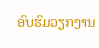ອົບຮົມວຽກງານ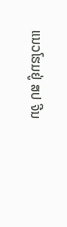ແນວໂຮມຢູ່ ສປ ຈີນ